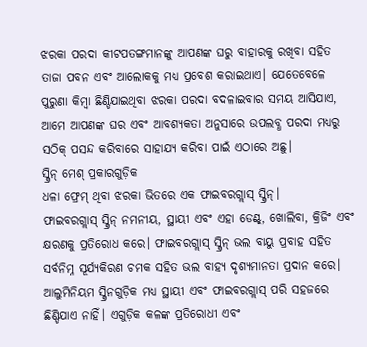ଝରକା ପରଦା କୀଟପତଙ୍ଗମାନଙ୍କୁ ଆପଣଙ୍କ ଘରୁ ବାହାରକୁ ରଖିବା ସହିତ ତାଜା ପବନ ଏବଂ ଆଲୋକକୁ ମଧ୍ୟ ପ୍ରବେଶ କରାଇଥାଏ। ଯେତେବେଳେ ପୁରୁଣା କିମ୍ବା ଛିଣ୍ଡିଯାଇଥିବା ଝରକା ପରଦା ବଦଳାଇବାର ସମୟ ଆସିଯାଏ, ଆମେ ଆପଣଙ୍କ ଘର ଏବଂ ଆବଶ୍ୟକତା ଅନୁସାରେ ଉପଲବ୍ଧ ପରଦା ମଧ୍ୟରୁ ସଠିକ୍ ପସନ୍ଦ କରିବାରେ ସାହାଯ୍ୟ କରିବା ପାଇଁ ଏଠାରେ ଅଛୁ।
ସ୍କ୍ରିନ୍ ମେଶ୍ ପ୍ରକାରଗୁଡ଼ିକ
ଧଳା ଫ୍ରେମ୍ ଥିବା ଝରକା ଭିତରେ ଏକ ଫାଇବରଗ୍ଲାସ୍ ସ୍କ୍ରିନ୍।
ଫାଇବରଗ୍ଲାସ୍ ସ୍କ୍ରିନ୍ ନମନୀୟ, ସ୍ଥାୟୀ ଏବଂ ଏହା ଡେଣ୍ଟ୍, ଖୋଲିବା, କ୍ରିଜିଂ ଏବଂ କ୍ଷରଣକୁ ପ୍ରତିରୋଧ କରେ। ଫାଇବରଗ୍ଲାସ୍ ସ୍କ୍ରିନ୍ ଭଲ ବାୟୁ ପ୍ରବାହ ସହିତ ସର୍ବନିମ୍ନ ସୂର୍ଯ୍ୟକିରଣ ଚମକ ସହିତ ଭଲ ବାହ୍ୟ ଦୃଶ୍ୟମାନତା ପ୍ରଦାନ କରେ।
ଆଲୁମିନିୟମ ସ୍କ୍ରିନଗୁଡ଼ିକ ମଧ୍ୟ ସ୍ଥାୟୀ ଏବଂ ଫାଇବରଗ୍ଲାସ୍ ପରି ସହଜରେ ଛିଣ୍ଡିଯାଏ ନାହିଁ। ଏଗୁଡ଼ିକ କଳଙ୍କ ପ୍ରତିରୋଧୀ ଏବଂ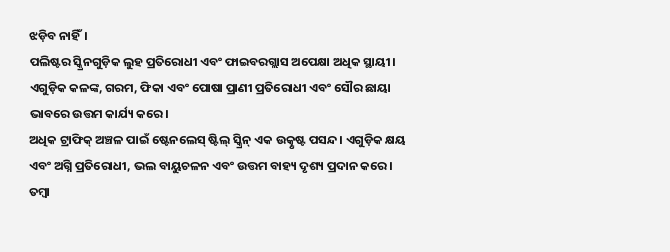ଝଡ଼ିବ ନାହିଁ।
ପଲିଷ୍ଟର ସ୍କ୍ରିନଗୁଡ଼ିକ ଲୁହ ପ୍ରତିରୋଧୀ ଏବଂ ଫାଇବରଗ୍ଲାସ ଅପେକ୍ଷା ଅଧିକ ସ୍ଥାୟୀ। ଏଗୁଡ଼ିକ କଳଙ୍କ, ଗରମ, ଫିକା ଏବଂ ପୋଷା ପ୍ରାଣୀ ପ୍ରତିରୋଧୀ ଏବଂ ସୌର ଛାୟା ଭାବରେ ଉତ୍ତମ କାର୍ଯ୍ୟ କରେ।
ଅଧିକ ଟ୍ରାଫିକ୍ ଅଞ୍ଚଳ ପାଇଁ ଷ୍ଟେନଲେସ୍ ଷ୍ଟିଲ୍ ସ୍କ୍ରିନ୍ ଏକ ଉତ୍କୃଷ୍ଟ ପସନ୍ଦ। ଏଗୁଡ଼ିକ କ୍ଷୟ ଏବଂ ଅଗ୍ନି ପ୍ରତିରୋଧୀ, ଭଲ ବାୟୁଚଳନ ଏବଂ ଉତ୍ତମ ବାହ୍ୟ ଦୃଶ୍ୟ ପ୍ରଦାନ କରେ।
ତମ୍ବା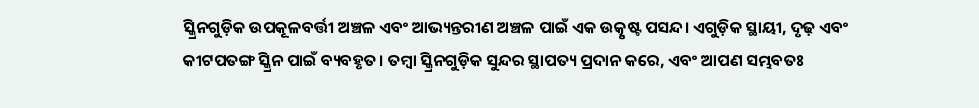ସ୍କ୍ରିନଗୁଡ଼ିକ ଉପକୂଳବର୍ତ୍ତୀ ଅଞ୍ଚଳ ଏବଂ ଆଭ୍ୟନ୍ତରୀଣ ଅଞ୍ଚଳ ପାଇଁ ଏକ ଉତ୍କୃଷ୍ଟ ପସନ୍ଦ। ଏଗୁଡ଼ିକ ସ୍ଥାୟୀ, ଦୃଢ଼ ଏବଂ କୀଟପତଙ୍ଗ ସ୍କ୍ରିନ ପାଇଁ ବ୍ୟବହୃତ। ତମ୍ବା ସ୍କ୍ରିନଗୁଡ଼ିକ ସୁନ୍ଦର ସ୍ଥାପତ୍ୟ ପ୍ରଦାନ କରେ, ଏବଂ ଆପଣ ସମ୍ଭବତଃ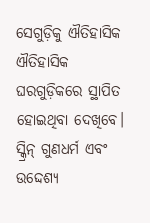ସେଗୁଡ଼ିକୁ ଐତିହାସିକ ଐତିହାସିକ ଘରଗୁଡ଼ିକରେ ସ୍ଥାପିତ ହୋଇଥିବା ଦେଖିବେ।
ସ୍କ୍ରିନ୍ ଗୁଣଧର୍ମ ଏବଂ ଉଦ୍ଦେଶ୍ୟ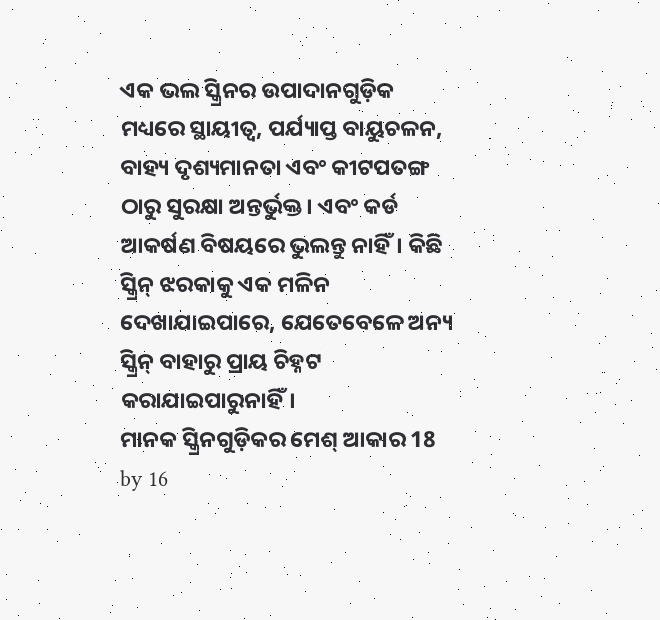ଏକ ଭଲ ସ୍କ୍ରିନର ଉପାଦାନଗୁଡ଼ିକ ମଧ୍ୟରେ ସ୍ଥାୟୀତ୍ୱ, ପର୍ଯ୍ୟାପ୍ତ ବାୟୁଚଳନ, ବାହ୍ୟ ଦୃଶ୍ୟମାନତା ଏବଂ କୀଟପତଙ୍ଗ ଠାରୁ ସୁରକ୍ଷା ଅନ୍ତର୍ଭୁକ୍ତ। ଏବଂ କର୍ଡ ଆକର୍ଷଣ ବିଷୟରେ ଭୁଲନ୍ତୁ ନାହିଁ। କିଛି ସ୍କ୍ରିନ୍ ଝରକାକୁ ଏକ ମଳିନ ଦେଖାଯାଇପାରେ, ଯେତେବେଳେ ଅନ୍ୟ ସ୍କ୍ରିନ୍ ବାହାରୁ ପ୍ରାୟ ଚିହ୍ନଟ କରାଯାଇପାରୁନାହିଁ।
ମାନକ ସ୍କ୍ରିନଗୁଡ଼ିକର ମେଶ୍ ଆକାର 18 by 16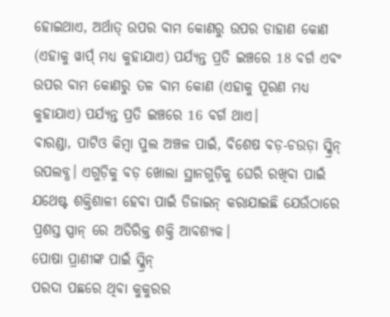ହୋଇଥାଏ, ଅର୍ଥାତ୍ ଉପର ବାମ କୋଣରୁ ଉପର ଡାହାଣ କୋଣ (ଏହାକୁ ୱାର୍ପ୍ ମଧ୍ୟ କୁହାଯାଏ) ପର୍ଯ୍ୟନ୍ତ ପ୍ରତି ଇଞ୍ଚରେ 18 ବର୍ଗ ଏବଂ ଉପର ବାମ କୋଣରୁ ତଳ ବାମ କୋଣ (ଏହାକୁ ପୂରଣ ମଧ୍ୟ କୁହାଯାଏ) ପର୍ଯ୍ୟନ୍ତ ପ୍ରତି ଇଞ୍ଚରେ 16 ବର୍ଗ ଥାଏ।
ବାରଣ୍ଡା, ପାଟିଓ କିମ୍ବା ପୁଲ ଅଞ୍ଚଳ ପାଇଁ, ବିଶେଷ ବଡ଼-ଚଉଡ଼ା ସ୍କ୍ରିନ୍ ଉପଲବ୍ଧ। ଏଗୁଡ଼ିକୁ ବଡ଼ ଖୋଲା ସ୍ଥାନଗୁଡ଼ିକୁ ଘେରି ରଖିବା ପାଇଁ ଯଥେଷ୍ଟ ଶକ୍ତିଶାଳୀ ହେବା ପାଇଁ ଡିଜାଇନ୍ କରାଯାଇଛି ଯେଉଁଠାରେ ପ୍ରଶସ୍ତ ସ୍ପାନ୍ ରେ ଅତିରିକ୍ତ ଶକ୍ତି ଆବଶ୍ୟକ।
ପୋଷା ପ୍ରାଣୀଙ୍କ ପାଇଁ ସ୍କ୍ରିନ୍
ପରଦା ପଛରେ ଥିବା କୁକୁରର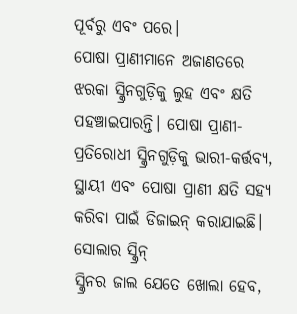ପୂର୍ବରୁ ଏବଂ ପରେ।
ପୋଷା ପ୍ରାଣୀମାନେ ଅଜାଣତରେ ଝରକା ସ୍କ୍ରିନଗୁଡ଼ିକୁ ଲୁହ ଏବଂ କ୍ଷତି ପହଞ୍ଚାଇପାରନ୍ତି। ପୋଷା ପ୍ରାଣୀ-ପ୍ରତିରୋଧୀ ସ୍କ୍ରିନଗୁଡ଼ିକୁ ଭାରୀ-କର୍ତ୍ତବ୍ୟ, ସ୍ଥାୟୀ ଏବଂ ପୋଷା ପ୍ରାଣୀ କ୍ଷତି ସହ୍ୟ କରିବା ପାଇଁ ଡିଜାଇନ୍ କରାଯାଇଛି।
ସୋଲାର ସ୍କ୍ରିନ୍
ସ୍କ୍ରିନର ଜାଲ ଯେତେ ଖୋଲା ହେବ,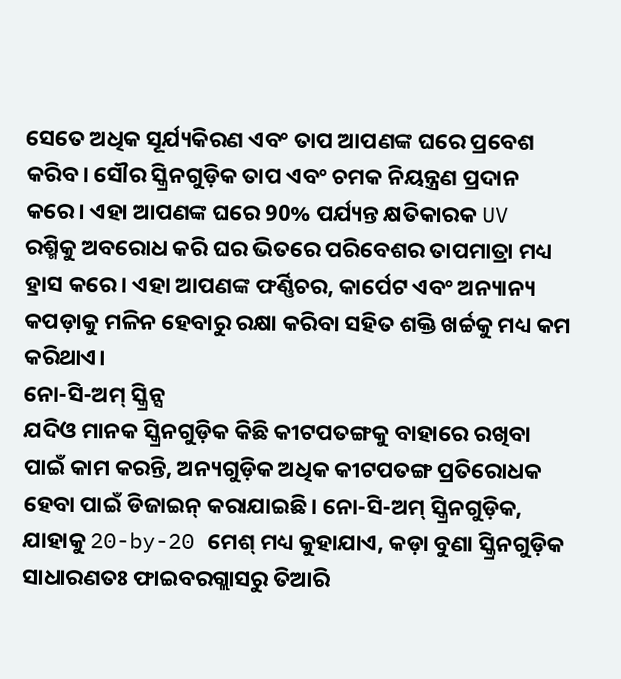ସେତେ ଅଧିକ ସୂର୍ଯ୍ୟକିରଣ ଏବଂ ତାପ ଆପଣଙ୍କ ଘରେ ପ୍ରବେଶ କରିବ। ସୌର ସ୍କ୍ରିନଗୁଡ଼ିକ ତାପ ଏବଂ ଚମକ ନିୟନ୍ତ୍ରଣ ପ୍ରଦାନ କରେ। ଏହା ଆପଣଙ୍କ ଘରେ 90% ପର୍ଯ୍ୟନ୍ତ କ୍ଷତିକାରକ UV ରଶ୍ମିକୁ ଅବରୋଧ କରି ଘର ଭିତରେ ପରିବେଶର ତାପମାତ୍ରା ମଧ୍ୟ ହ୍ରାସ କରେ। ଏହା ଆପଣଙ୍କ ଫର୍ଣ୍ଣିଚର, କାର୍ପେଟ ଏବଂ ଅନ୍ୟାନ୍ୟ କପଡ଼ାକୁ ମଳିନ ହେବାରୁ ରକ୍ଷା କରିବା ସହିତ ଶକ୍ତି ଖର୍ଚ୍ଚକୁ ମଧ୍ୟ କମ କରିଥାଏ।
ନୋ-ସି-ଅମ୍ ସ୍କ୍ରିନ୍ସ
ଯଦିଓ ମାନକ ସ୍କ୍ରିନଗୁଡ଼ିକ କିଛି କୀଟପତଙ୍ଗକୁ ବାହାରେ ରଖିବା ପାଇଁ କାମ କରନ୍ତି, ଅନ୍ୟଗୁଡ଼ିକ ଅଧିକ କୀଟପତଙ୍ଗ ପ୍ରତିରୋଧକ ହେବା ପାଇଁ ଡିଜାଇନ୍ କରାଯାଇଛି। ନୋ-ସି-ଅମ୍ ସ୍କ୍ରିନଗୁଡ଼ିକ, ଯାହାକୁ 20-by-20 ମେଶ୍ ମଧ୍ୟ କୁହାଯାଏ, କଡ଼ା ବୁଣା ସ୍କ୍ରିନଗୁଡ଼ିକ ସାଧାରଣତଃ ଫାଇବରଗ୍ଲାସରୁ ତିଆରି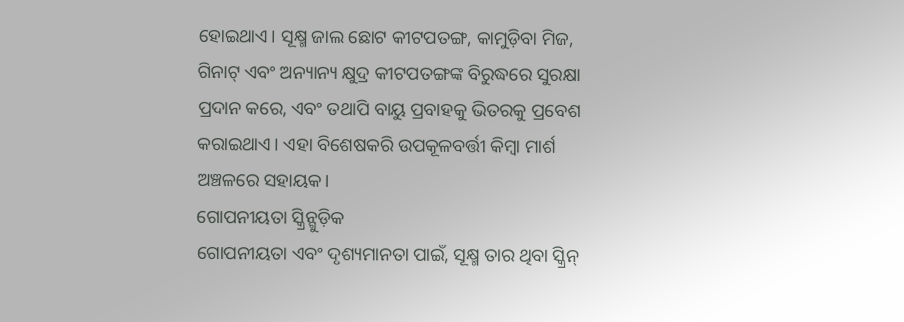ହୋଇଥାଏ। ସୂକ୍ଷ୍ମ ଜାଲ ଛୋଟ କୀଟପତଙ୍ଗ, କାମୁଡ଼ିବା ମିଜ, ଗିନାଟ୍ ଏବଂ ଅନ୍ୟାନ୍ୟ କ୍ଷୁଦ୍ର କୀଟପତଙ୍ଗଙ୍କ ବିରୁଦ୍ଧରେ ସୁରକ୍ଷା ପ୍ରଦାନ କରେ, ଏବଂ ତଥାପି ବାୟୁ ପ୍ରବାହକୁ ଭିତରକୁ ପ୍ରବେଶ କରାଇଥାଏ। ଏହା ବିଶେଷକରି ଉପକୂଳବର୍ତ୍ତୀ କିମ୍ବା ମାର୍ଶ ଅଞ୍ଚଳରେ ସହାୟକ।
ଗୋପନୀୟତା ସ୍କ୍ରିନ୍ଗୁଡ଼ିକ
ଗୋପନୀୟତା ଏବଂ ଦୃଶ୍ୟମାନତା ପାଇଁ, ସୂକ୍ଷ୍ମ ତାର ଥିବା ସ୍କ୍ରିନ୍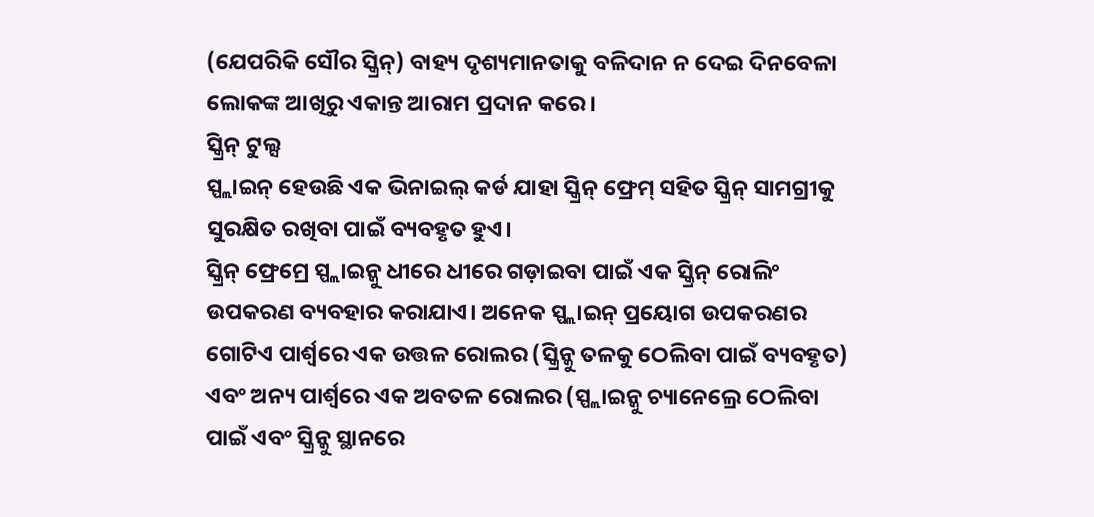(ଯେପରିକି ସୌର ସ୍କ୍ରିନ୍) ବାହ୍ୟ ଦୃଶ୍ୟମାନତାକୁ ବଳିଦାନ ନ ଦେଇ ଦିନବେଳା ଲୋକଙ୍କ ଆଖିରୁ ଏକାନ୍ତ ଆରାମ ପ୍ରଦାନ କରେ।
ସ୍କ୍ରିନ୍ ଟୁଲ୍ସ
ସ୍ପ୍ଲାଇନ୍ ହେଉଛି ଏକ ଭିନାଇଲ୍ କର୍ଡ ଯାହା ସ୍କ୍ରିନ୍ ଫ୍ରେମ୍ ସହିତ ସ୍କ୍ରିନ୍ ସାମଗ୍ରୀକୁ ସୁରକ୍ଷିତ ରଖିବା ପାଇଁ ବ୍ୟବହୃତ ହୁଏ।
ସ୍କ୍ରିନ୍ ଫ୍ରେମ୍ରେ ସ୍ପ୍ଲାଇନ୍କୁ ଧୀରେ ଧୀରେ ଗଡ଼ାଇବା ପାଇଁ ଏକ ସ୍କ୍ରିନ୍ ରୋଲିଂ ଉପକରଣ ବ୍ୟବହାର କରାଯାଏ। ଅନେକ ସ୍ପ୍ଲାଇନ୍ ପ୍ରୟୋଗ ଉପକରଣର ଗୋଟିଏ ପାର୍ଶ୍ୱରେ ଏକ ଉତ୍ତଳ ରୋଲର (ସ୍କ୍ରିନ୍କୁ ତଳକୁ ଠେଲିବା ପାଇଁ ବ୍ୟବହୃତ) ଏବଂ ଅନ୍ୟ ପାର୍ଶ୍ୱରେ ଏକ ଅବତଳ ରୋଲର (ସ୍ପ୍ଲାଇନ୍କୁ ଚ୍ୟାନେଲ୍ରେ ଠେଲିବା ପାଇଁ ଏବଂ ସ୍କ୍ରିନ୍କୁ ସ୍ଥାନରେ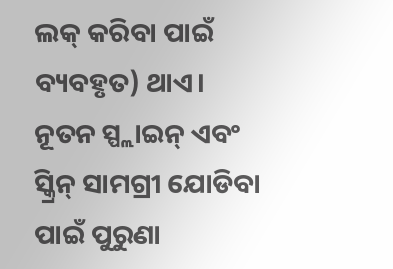ଲକ୍ କରିବା ପାଇଁ ବ୍ୟବହୃତ) ଥାଏ।
ନୂତନ ସ୍ପ୍ଲାଇନ୍ ଏବଂ ସ୍କ୍ରିନ୍ ସାମଗ୍ରୀ ଯୋଡିବା ପାଇଁ ପୁରୁଣା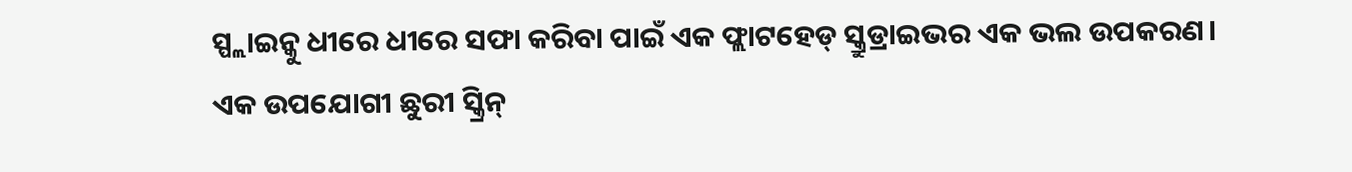ସ୍ପ୍ଲାଇନ୍କୁ ଧୀରେ ଧୀରେ ସଫା କରିବା ପାଇଁ ଏକ ଫ୍ଲାଟହେଡ୍ ସ୍କ୍ରୁଡ୍ରାଇଭର ଏକ ଭଲ ଉପକରଣ।
ଏକ ଉପଯୋଗୀ ଛୁରୀ ସ୍କ୍ରିନ୍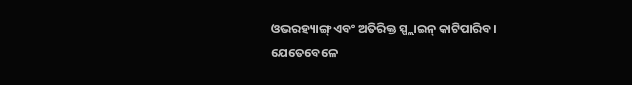ଓଭରହ୍ୟାଙ୍ଗ୍ ଏବଂ ଅତିରିକ୍ତ ସ୍ପ୍ଲାଇନ୍ କାଟିପାରିବ।
ଯେତେବେଳେ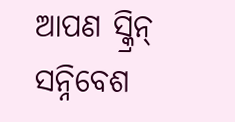ଆପଣ ସ୍କ୍ରିନ୍ ସନ୍ନିବେଶ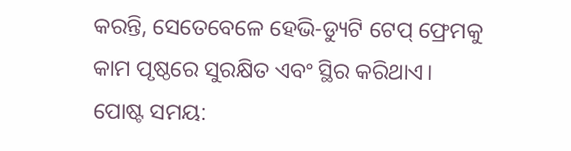କରନ୍ତି, ସେତେବେଳେ ହେଭି-ଡ୍ୟୁଟି ଟେପ୍ ଫ୍ରେମକୁ କାମ ପୃଷ୍ଠରେ ସୁରକ୍ଷିତ ଏବଂ ସ୍ଥିର କରିଥାଏ।
ପୋଷ୍ଟ ସମୟ: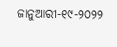ଜାନୁଆରୀ-୧୯-୨୦୨୨